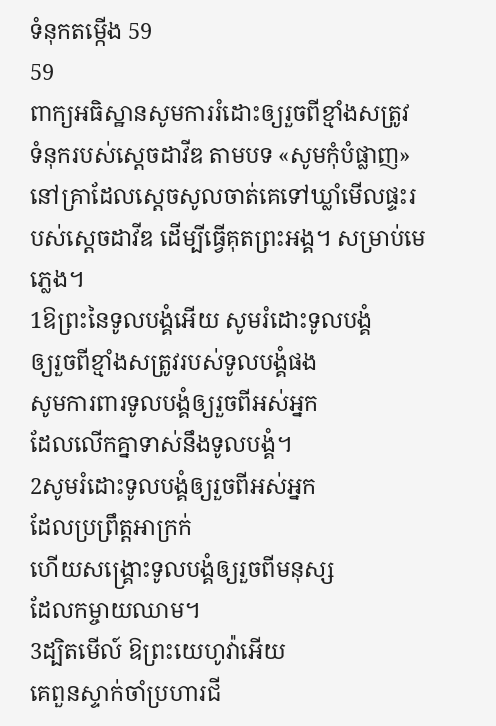ទំនុកតម្កើង 59
59
ពាក្យអធិស្ឋានសូមការរំដោះឲ្យរួចពីខ្មាំងសត្រូវ
ទំនុករបស់ស្តេចដាវីឌ តាមបទ «សូមកុំបំផ្លាញ» នៅគ្រាដែលស្តេចសូលចាត់គេទៅឃ្លាំមើលផ្ទះរបស់ស្ដេចដាវីឌ ដើម្បីធ្វើគុតព្រះអង្គ។ សម្រាប់មេភ្លេង។
1ឱព្រះនៃទូលបង្គំអើយ សូមរំដោះទូលបង្គំ
ឲ្យរួចពីខ្មាំងសត្រូវរបស់ទូលបង្គំផង
សូមការពារទូលបង្គំឲ្យរួចពីអស់អ្នក
ដែលលើកគ្នាទាស់នឹងទូលបង្គំ។
2សូមរំដោះទូលបង្គំឲ្យរួចពីអស់អ្នក
ដែលប្រព្រឹត្តអាក្រក់
ហើយសង្គ្រោះទូលបង្គំឲ្យរួចពីមនុស្ស
ដែលកម្ចាយឈាម។
3ដ្បិតមើល៍ ឱព្រះយេហូវ៉ាអើយ
គេពួនស្ទាក់ចាំប្រហារជី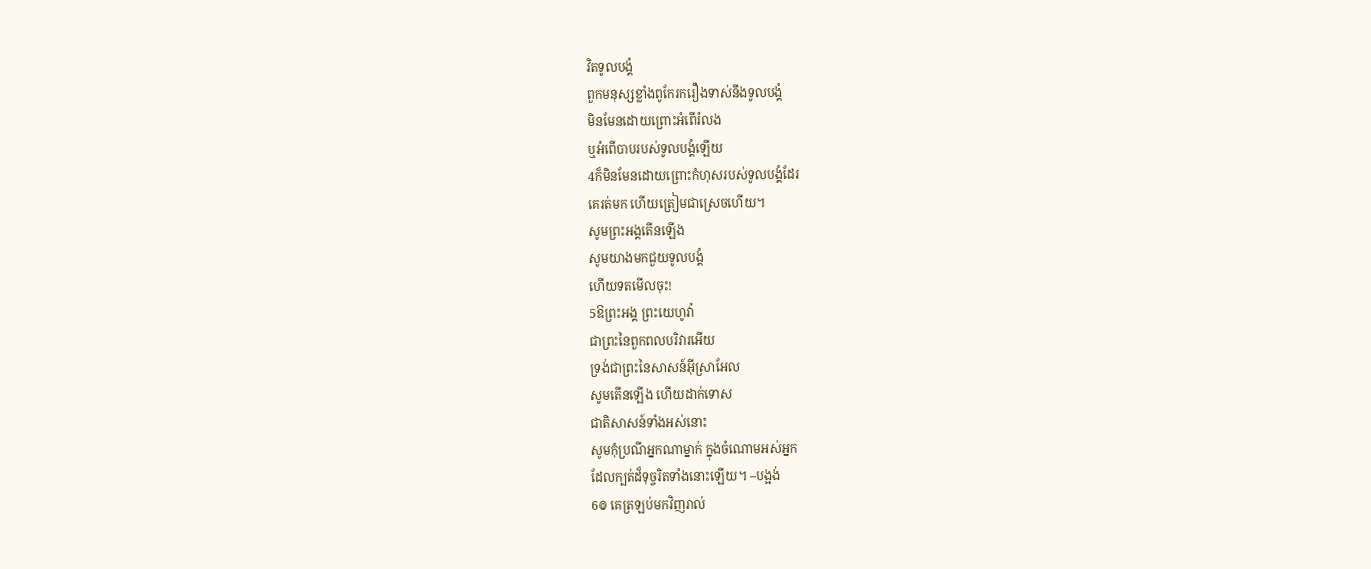វិតទូលបង្គំ
ពួកមនុស្សខ្លាំងពូកែរករឿងទាស់នឹងទូលបង្គំ
មិនមែនដោយព្រោះអំពើរំលង
ឬអំពើបាបរបស់ទូលបង្គំឡើយ
4ក៏មិនមែនដោយព្រោះកំហុសរបស់ទូលបង្គំដែរ
គេរត់មក ហើយត្រៀមជាស្រេចហើយ។
សូមព្រះអង្គតើនឡើង
សូមយាងមកជួយទូលបង្គំ
ហើយទតមើលចុះ!
5ឱព្រះអង្គ ព្រះយេហូវ៉ា
ជាព្រះនៃពួកពលបរិវារអើយ
ទ្រង់ជាព្រះនៃសាសន៍អ៊ីស្រាអែល
សូមតើនឡើង ហើយដាក់ទោស
ជាតិសាសន៍ទាំងអស់នោះ
សូមកុំប្រណីអ្នកណាម្នាក់ ក្នុងចំណោមអស់អ្នក
ដែលក្បត់ដ៏ទុច្ចរិតទាំងនោះឡើយ។ –បង្អង់
6៙ គេត្រឡប់មកវិញរាល់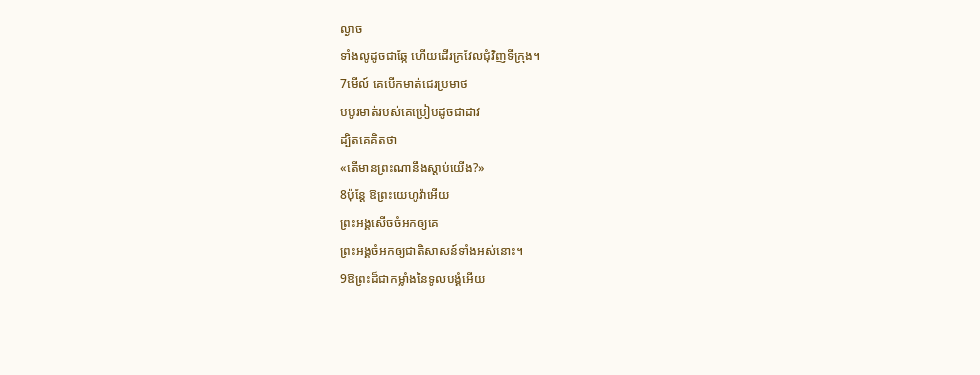ល្ងាច
ទាំងលូដូចជាឆ្កែ ហើយដើរក្រវែលជុំវិញទីក្រុង។
7មើល៍ គេបើកមាត់ជេរប្រមាថ
បបូរមាត់របស់គេប្រៀបដូចជាដាវ
ដ្បិតគេគិតថា
«តើមានព្រះណានឹងស្ដាប់យើង?»
8ប៉ុន្ដែ ឱព្រះយេហូវ៉ាអើយ
ព្រះអង្គសើចចំអកឲ្យគេ
ព្រះអង្គចំអកឲ្យជាតិសាសន៍ទាំងអស់នោះ។
9ឱព្រះដ៏ជាកម្លាំងនៃទូលបង្គំអើយ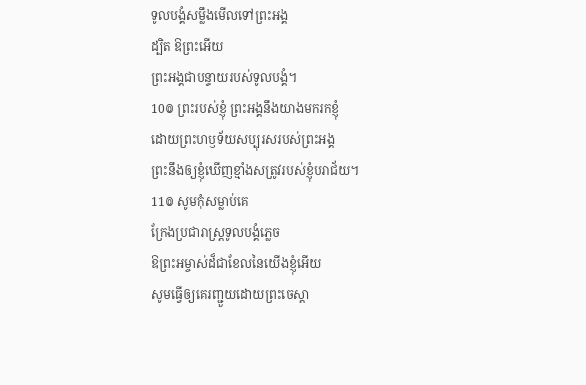ទូលបង្គំសម្លឹងមើលទៅព្រះអង្គ
ដ្បិត ឱព្រះអើយ
ព្រះអង្គជាបន្ទាយរបស់ទូលបង្គំ។
10៙ ព្រះរបស់ខ្ញុំ ព្រះអង្គនឹងយាងមករកខ្ញុំ
ដោយព្រះហឫទ័យសប្បុរសរបស់ព្រះអង្គ
ព្រះនឹងឲ្យខ្ញុំឃើញខ្មាំងសត្រូវរបស់ខ្ញុំបរាជ័យ។
11៙ សូមកុំសម្លាប់គេ
ក្រែងប្រជារាស្ត្រទូលបង្គំភ្លេច
ឱព្រះអម្ចាស់ដ៏ជាខែលនៃយើងខ្ញុំអើយ
សូមធ្វើឲ្យគេរញ្ជួយដោយព្រះចេស្តា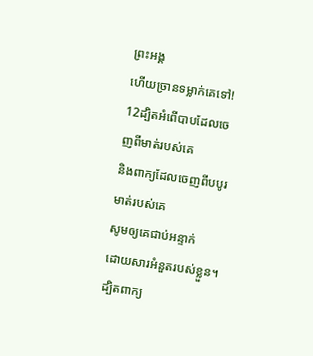ព្រះអង្គ
ហើយច្រានទម្លាក់គេទៅ!
12ដ្បិតអំពើបាបដែលចេញពីមាត់របស់គេ
និងពាក្យដែលចេញពីបបូរមាត់របស់គេ
សូមឲ្យគេជាប់អន្ទាក់
ដោយសារអំនួតរបស់ខ្លួន។
ដ្បិតពាក្យ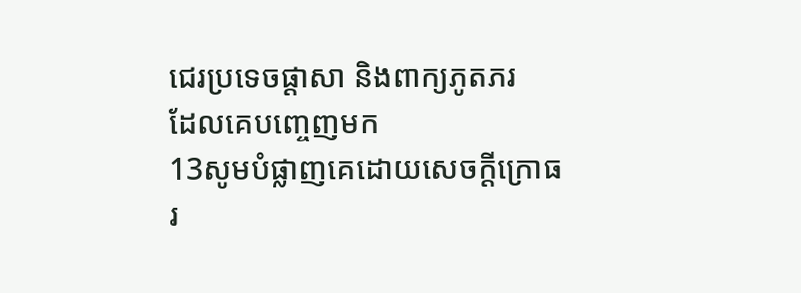ជេរប្រទេចផ្ដាសា និងពាក្យភូតភរ
ដែលគេបញ្ចេញមក
13សូមបំផ្លាញគេដោយសេចក្ដីក្រោធរ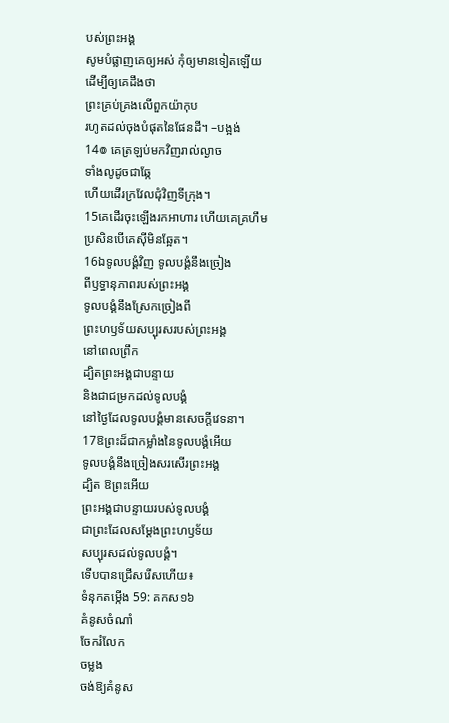បស់ព្រះអង្គ
សូមបំផ្លាញគេឲ្យអស់ កុំឲ្យមានទៀតឡើយ
ដើម្បីឲ្យគេដឹងថា
ព្រះគ្រប់គ្រងលើពួកយ៉ាកុប
រហូតដល់ចុងបំផុតនៃផែនដី។ –បង្អង់
14៙ គេត្រឡប់មកវិញរាល់ល្ងាច
ទាំងលូដូចជាឆ្កែ
ហើយដើរក្រវែលជុំវិញទីក្រុង។
15គេដើរចុះឡើងរកអាហារ ហើយគេគ្រហឹម
ប្រសិនបើគេស៊ីមិនឆ្អែត។
16ឯទូលបង្គំវិញ ទូលបង្គំនឹងច្រៀង
ពីឫទ្ធានុភាពរបស់ព្រះអង្គ
ទូលបង្គំនឹងស្រែកច្រៀងពី
ព្រះហឫទ័យសប្បុរសរបស់ព្រះអង្គ
នៅពេលព្រឹក
ដ្បិតព្រះអង្គជាបន្ទាយ
និងជាជម្រកដល់ទូលបង្គំ
នៅថ្ងៃដែលទូលបង្គំមានសេចក្ដីវេទនា។
17ឱព្រះដ៏ជាកម្លាំងនៃទូលបង្គំអើយ
ទូលបង្គំនឹងច្រៀងសរសើរព្រះអង្គ
ដ្បិត ឱព្រះអើយ
ព្រះអង្គជាបន្ទាយរបស់ទូលបង្គំ
ជាព្រះដែលសម្ដែងព្រះហឫទ័យ
សប្បុរសដល់ទូលបង្គំ។
ទើបបានជ្រើសរើសហើយ៖
ទំនុកតម្កើង 59: គកស១៦
គំនូសចំណាំ
ចែករំលែក
ចម្លង
ចង់ឱ្យគំនូស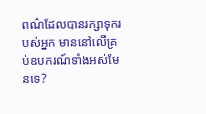ពណ៌ដែលបានរក្សាទុករបស់អ្នក មាននៅលើគ្រប់ឧបករណ៍ទាំងអស់មែនទេ?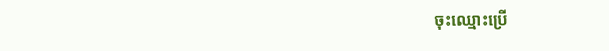ចុះឈ្មោះប្រើ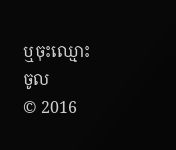ឬចុះឈ្មោះចូល
© 2016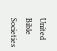United Bible Societies